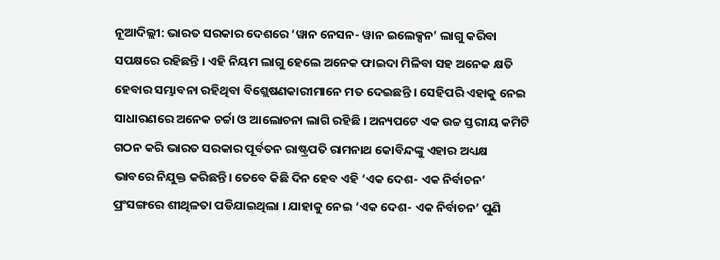ନୂଆଦିଲ୍ଲୀ: ଭାରତ ସରକାର ଦେଶରେ ‘ୱାନ ନେସନ- ୱାନ ଇଲେକ୍ସନ’ ଲାଗୁ କରିବା ସପକ୍ଷରେ ରହିଛନ୍ତି । ଏହି ନିୟମ ଲାଗୁ ହେଲେ ଅନେକ ଫାଇଦା ମିଳିବା ସହ ଅନେକ କ୍ଷତି ହେବାର ସମ୍ଭାବନା ରହିଥିବା ବିଶ୍ଲେଷଣକାରୀମାନେ ମତ ଦେଇଛନ୍ତି । ସେହିପରି ଏହାକୁ ନେଇ ସାଧାରଣରେ ଅନେକ ଚର୍ଚ୍ଚା ଓ ଆଲୋଚନା ଲାଗି ରହିଛି । ଅନ୍ୟପଟେ ଏକ ଉଚ୍ଚ ସ୍ତରୀୟ କମିଟି ଗଠନ କରି ଭାରତ ସରକାର ପୂର୍ବତନ ରାଷ୍ଟ୍ରପତି ରାମନାଥ କୋବିନ୍ଦଙ୍କୁ ଏହାର ଅଧ୍ୟକ୍ଷ ଭାବରେ ନିଯୁକ୍ତ କରିଛନ୍ତି। ତେବେ କିଛି ଦିନ ହେବ ଏହି ‘ଏକ ଦେଶ- ଏକ ନିର୍ବାଚନ’ ପ୍ରଂସଙ୍ଗରେ ଶୀଥିଳତା ପଡିଯାଇଥିଲା । ଯାହାକୁ ନେଇ ‘ଏକ ଦେଶ- ଏକ ନିର୍ବାଚନ’ ପୁଣି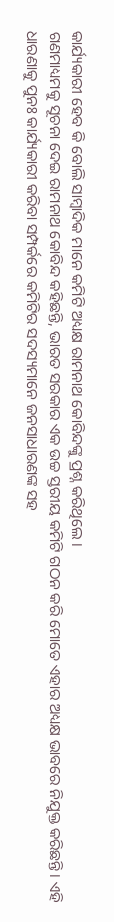କାର୍ଯ୍ୟକାରୀ ହେବ କି ବୋଲି ସାମ୍ବାଦିକ ମାନେ କମିଟି ଅଧ୍ୟକ୍ଷ ରାମନାଥ କୋବିନ୍ଦଙ୍କୁ ପ୍ରଶ୍ନ କରିଥିଲେ ।
ଗଣମାଧ୍ୟମକୁ ସୂଚନା ଦେଇ ରାମନାଥ କୋବିନ୍ଦ କହିଛନ୍ତି, ଭାରତ ସରକାର ଏକ ଉଚ୍ଚ ସ୍ତରୀୟ କମିଟି ଗଠନ କରି ମୋତେ ଏହାର ଅଧ୍ୟକ୍ଷ ଭାବରେ ନିଯୁକ୍ତ କରିଛନ୍ତି। ଏହି ଧାରଣାକୁ ପୁନଃ କାର୍ଯ୍ୟକାରୀ କରିବା ସମ୍ପର୍କରେ କମିଟିର ସଦସ୍ୟମାନେ ଜନସାଧାରଣଙ୍କ ସହ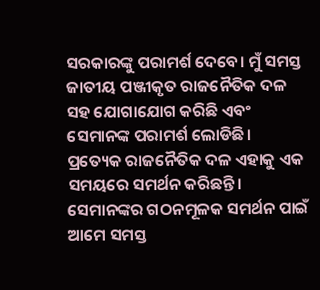ସରକାରଙ୍କୁ ପରାମର୍ଶ ଦେବେ। ମୁଁ ସମସ୍ତ ଜାତୀୟ ପଞ୍ଜୀକୃତ ରାଜନୈତିକ ଦଳ ସହ ଯୋଗାଯୋଗ କରିଛି ଏବଂ ସେମାନଙ୍କ ପରାମର୍ଶ ଲୋଡିଛି। ପ୍ରତ୍ୟେକ ରାଜନୈତିକ ଦଳ ଏହାକୁ ଏକ ସମୟରେ ସମର୍ଥନ କରିଛନ୍ତି। ସେମାନଙ୍କର ଗଠନମୂଳକ ସମର୍ଥନ ପାଇଁ ଆମେ ସମସ୍ତ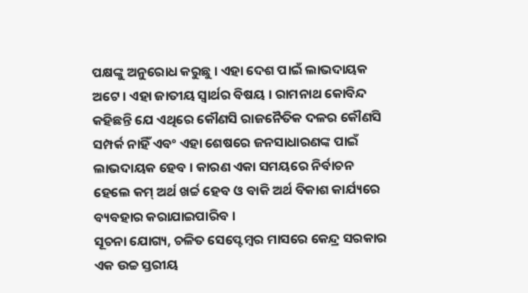ପକ୍ଷଙ୍କୁ ଅନୁରୋଧ କରୁଛୁ । ଏହା ଦେଶ ପାଇଁ ଲାଭଦାୟକ ଅଟେ । ଏହା ଜାତୀୟ ସ୍ୱାର୍ଥର ବିଷୟ । ରାମନାଥ କୋବିନ୍ଦ କହିଛନ୍ତି ଯେ ଏଥିରେ କୌଣସି ରାଜନୈତିକ ଦଳର କୌଣସି ସମ୍ପର୍କ ନାହିଁ ଏବଂ ଏହା ଶେଷରେ ଜନସାଧାରଣଙ୍କ ପାଇଁ ଲାଭଦାୟକ ହେବ । କାରଣ ଏକା ସମୟରେ ନିର୍ବାଚନ ହେଲେ କମ୍ ଅର୍ଥ ଖର୍ଚ୍ଚ ହେବ ଓ ବାକି ଅର୍ଥ ବିକାଶ କାର୍ଯ୍ୟରେ ବ୍ୟବହାର କରାଯାଇପାରିବ।
ସୂଚନା ଯୋଗ୍ୟ, ଚଳିତ ସେପ୍ଟେମ୍ବର ମାସରେ କେନ୍ଦ୍ର ସରକାର ଏକ ଉଚ୍ଚ ସ୍ତରୀୟ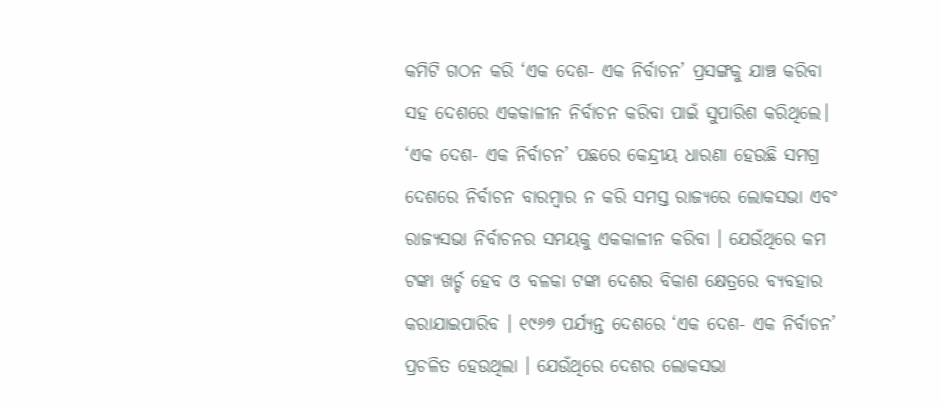କମିଟି ଗଠନ କରି ‘ଏକ ଦେଶ- ଏକ ନିର୍ବାଚନ’ ପ୍ରସଙ୍ଗକୁ ଯାଞ୍ଚ କରିବା ସହ ଦେଶରେ ଏକକାଳୀନ ନିର୍ବାଚନ କରିବା ପାଇଁ ସୁପାରିଶ କରିଥିଲେ। ‘ଏକ ଦେଶ- ଏକ ନିର୍ବାଚନ’ ପଛରେ କେନ୍ଦ୍ରୀୟ ଧାରଣା ହେଉଛି ସମଗ୍ର ଦେଶରେ ନିର୍ବାଚନ ବାରମ୍ବାର ନ କରି ସମସ୍ତ ରାଜ୍ୟରେ ଲୋକସଭା ଏବଂ ରାଜ୍ୟସଭା ନିର୍ବାଚନର ସମୟକୁ ଏକକାଳୀନ କରିବା । ଯେଉଁଥିରେ କମ ଟଙ୍କା ଖର୍ଚ୍ଚ ହେବ ଓ ବଳକା ଟଙ୍କା ଦେଶର ବିକାଶ କ୍ଷେତ୍ରରେ ବ୍ୟବହାର କରାଯାଇପାରିବ । ୧୯୬୭ ପର୍ଯ୍ୟନ୍ତ ଦେଶରେ ‘ଏକ ଦେଶ- ଏକ ନିର୍ବାଚନ’ ପ୍ରଚଳିତ ହେଉଥିଲା । ଯେଉଁଥିରେ ଦେଶର ଲୋକସଭା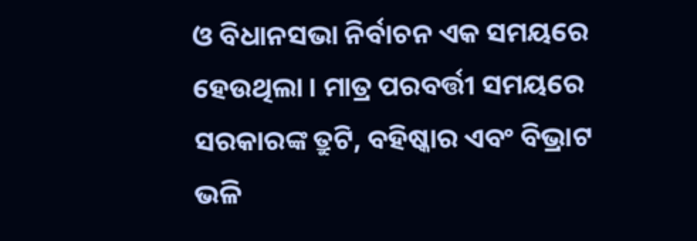ଓ ବିଧାନସଭା ନିର୍ବାଚନ ଏକ ସମୟରେ ହେଉଥିଲା । ମାତ୍ର ପରବର୍ତ୍ତୀ ସମୟରେ ସରକାରଙ୍କ ତ୍ରୁଟି, ବହିଷ୍କାର ଏବଂ ବିଭ୍ରାଟ ଭଳି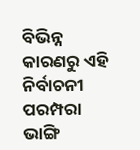ବିଭିନ୍ନ କାରଣରୁ ଏହି ନିର୍ବାଚନୀ ପରମ୍ପରା ଭାଙ୍ଗି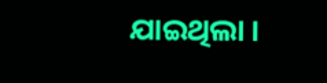ଯାଇଥିଲା ।